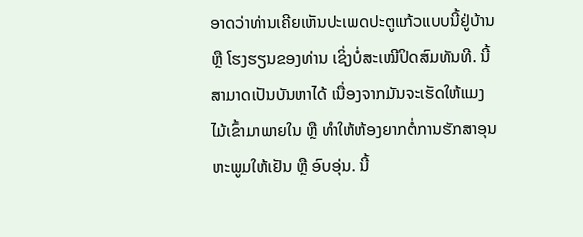ອາດວ່າທ່ານເຄີຍເຫັນປະເພດປະຕູແກ້ວແບບນີ້ຢູ່ບ້ານ ຫຼື ໂຮງຮຽນຂອງທ່ານ ເຊິ່ງບໍ່ສະເໝີປິດສົມທັນທີ. ນີ້ສາມາດເປັນບັນຫາໄດ້ ເນື່ອງຈາກມັນຈະເຮັດໃຫ້ແມງໄມ້ເຂົ້າມາພາຍໃນ ຫຼື ທຳໃຫ້ຫ້ອງຍາກຕໍ່ການຮັກສາອຸນຫະພູມໃຫ້ເຢັນ ຫຼື ອົບອຸ່ນ. ນີ້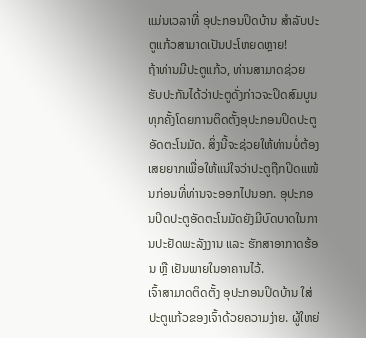ແມ່ນເວລາທີ່ ອຸປະກອນປິດບ້ານ ສຳລັບປະຕູແກ້ວສາມາດເປັນປະໂຫຍດຫຼາຍ!
ຖ້າທ່ານມີປະຕູແກ້ວ, ທ່ານສາມາດຊ່ວຍຮັບປະກັນໄດ້ວ່າປະຕູດັ່ງກ່າວຈະປິດສົມບູນທຸກຄັ້ງໂດຍການຕິດຕັ້ງອຸປະກອນປິດປະຕູອັດຕະໂນມັດ. ສິ່ງນີ້ຈະຊ່ວຍໃຫ້ທ່ານບໍ່ຕ້ອງເສຍຍາກເພື່ອໃຫ້ແນ່ໃຈວ່າປະຕູຖືກປິດແໜ້ນກ່ອນທີ່ທ່ານຈະອອກໄປນອກ. ອຸປະກອນປິດປະຕູອັດຕະໂນມັດຍັງມີບົດບາດໃນການປະຢັດພະລັງງານ ແລະ ຮັກສາອາກາດຮ້ອນ ຫຼື ເຢັນພາຍໃນອາຄານໄວ້.
ເຈົ້າສາມາດຕິດຕັ້ງ ອຸປະກອນປິດບ້ານ ໃສ່ປະຕູແກ້ວຂອງເຈົ້າດ້ວຍຄວາມງ່າຍ. ຜູ້ໃຫຍ່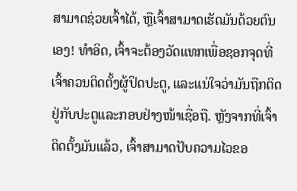ສາມາດຊ່ວຍເຈົ້າໄດ້, ຫຼືເຈົ້າສາມາດເຮັດມັນດ້ວຍຕົນເອງ! ທໍາອິດ, ເຈົ້າຈະຕ້ອງວັດແທກເພື່ອຊອກຈຸດທີ່ເຈົ້າຄວນຕິດຕັ້ງຜູ້ປິດປະຕູ, ແລະແນ່ໃຈວ່າມັນຖືກຕິດຢູ່ກັບປະຕູແລະກອບຢ່າງໜ້າເຊື່ອຖື. ຫຼັງຈາກທີ່ເຈົ້າຕິດຕັ້ງມັນແລ້ວ, ເຈົ້າສາມາດປັບຄວາມໄວຂອ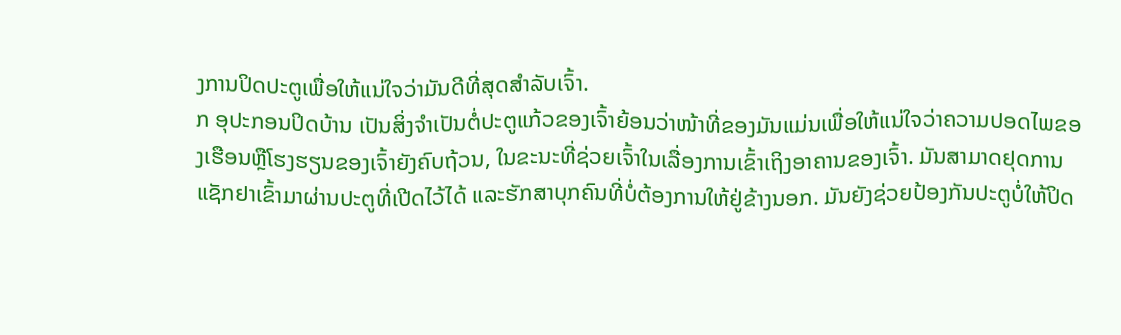ງການປິດປະຕູເພື່ອໃຫ້ແນ່ໃຈວ່າມັນດີທີ່ສຸດສໍາລັບເຈົ້າ.
ກ ອຸປະກອນປິດບ້ານ ເປັນສິ່ງຈໍາເປັນຕໍ່ປະຕູແກ້ວຂອງເຈົ້າຍ້ອນວ່າໜ້າທີ່ຂອງມັນແມ່ນເພື່ອໃຫ້ແນ່ໃຈວ່າຄວາມປອດໄພຂອງເຮືອນຫຼືໂຮງຮຽນຂອງເຈົ້າຍັງຄົບຖ້ວນ, ໃນຂະນະທີ່ຊ່ວຍເຈົ້າໃນເລື່ອງການເຂົ້າເຖິງອາຄານຂອງເຈົ້າ. ມັນສາມາດຢຸດການແຊັກຢາເຂົ້າມາຜ່ານປະຕູທີ່ເປີດໄວ້ໄດ້ ແລະຮັກສາບຸກຄົນທີ່ບໍ່ຕ້ອງການໃຫ້ຢູ່ຂ້າງນອກ. ມັນຍັງຊ່ວຍປ້ອງກັນປະຕູບໍ່ໃຫ້ປິດ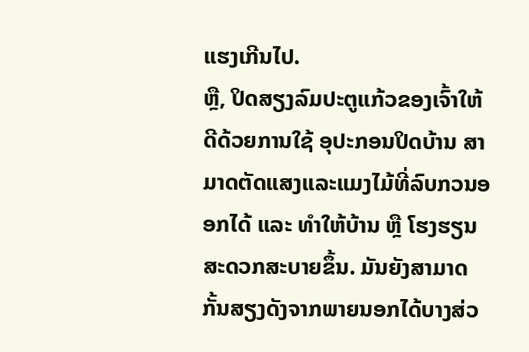ແຮງເກີນໄປ.
ຫຼື, ປິດສຽງລົມປະຕູແກ້ວຂອງເຈົ້າໃຫ້ດີດ້ວຍການໃຊ້ ອຸປະກອນປິດບ້ານ ສາມາດຕັດແສງແລະແມງໄມ້ທີ່ລົບກວນອອກໄດ້ ແລະ ທຳໃຫ້ບ້ານ ຫຼື ໂຮງຮຽນສະດວກສະບາຍຂຶ້ນ. ມັນຍັງສາມາດກັ້ນສຽງດັງຈາກພາຍນອກໄດ້ບາງສ່ວ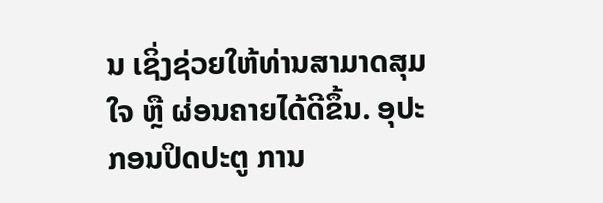ນ ເຊິ່ງຊ່ວຍໃຫ້ທ່ານສາມາດສຸມໃຈ ຫຼື ຜ່ອນຄາຍໄດ້ດີຂຶ້ນ. ອຸປະກອນປິດປະຕູ ການ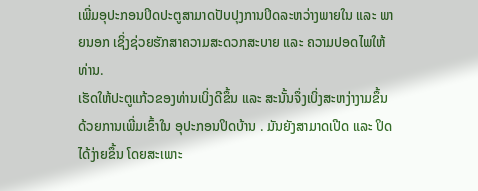ເພີ່ມອຸປະກອນປິດປະຕູສາມາດປັບປຸງການປິດລະຫວ່າງພາຍໃນ ແລະ ພາຍນອກ ເຊິ່ງຊ່ວຍຮັກສາຄວາມສະດວກສະບາຍ ແລະ ຄວາມປອດໄພໃຫ້ທ່ານ.
ເຮັດໃຫ້ປະຕູແກ້ວຂອງທ່ານເບິ່ງດີຂຶ້ນ ແລະ ສະນັ້ນຈຶ່ງເບິ່ງສະຫງ່າງາມຂຶ້ນ ດ້ວຍການເພີ່ມເຂົ້າໃນ ອຸປະກອນປິດບ້ານ . ມັນຍັງສາມາດເປີດ ແລະ ປິດໄດ້ງ່າຍຂຶ້ນ ໂດຍສະເພາະ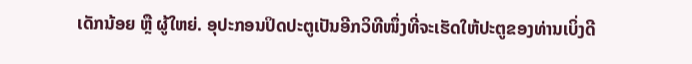ເດັກນ້ອຍ ຫຼື ຜູ້ໃຫຍ່. ອຸປະກອນປິດປະຕູເປັນອີກວິທີໜຶ່ງທີ່ຈະເຮັດໃຫ້ປະຕູຂອງທ່ານເບິ່ງດີ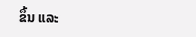ຂຶ້ນ ແລະ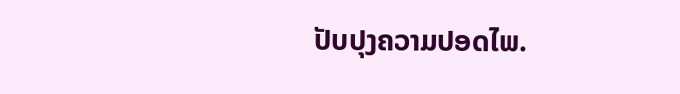ປັບປຸງຄວາມປອດໄພ.